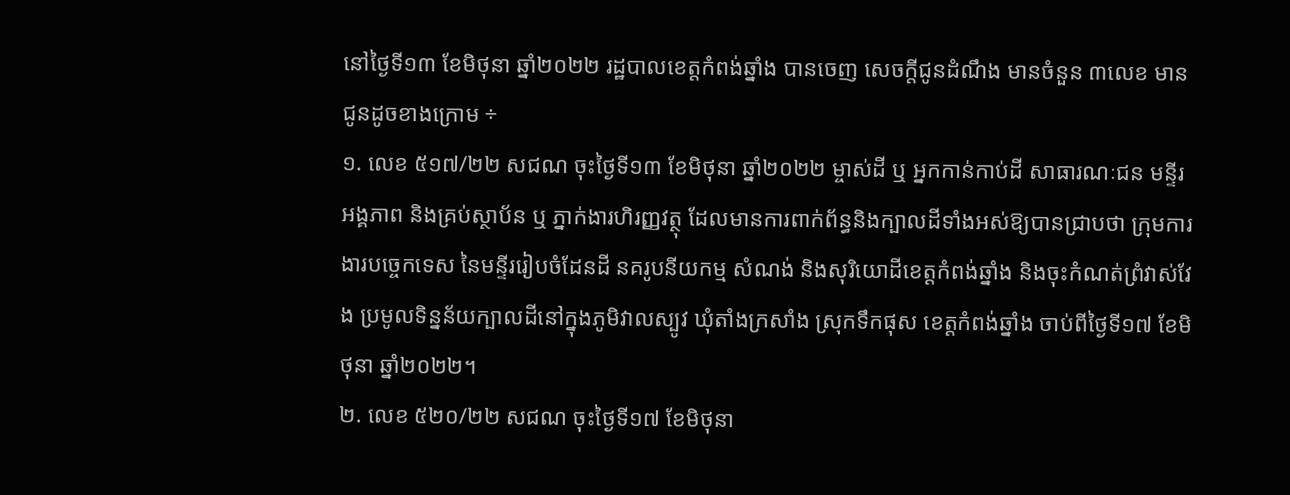នៅថ្ងៃទី១៣ ខែមិថុនា ឆ្នាំ២០២២ រដ្ឋបាលខេត្តកំពង់ឆ្នាំង បានចេញ សេចក្តីជូនដំណឹង មានចំនួន ៣លេខ មានជូនដូចខាងក្រោម ÷
១. លេខ ៥១៧/២២ សជណ ចុះថ្ងៃទី១៣ ខែមិថុនា ឆ្នាំ២០២២ ម្ចាស់ដី ឬ អ្នកកាន់កាប់ដី សាធារណៈជន មន្ទីរ អង្គភាព និងគ្រប់ស្ថាប័ន ឬ ភ្នាក់ងារហិរញ្ញវត្ថុ ដែលមានការពាក់ព័ន្ធនិងក្បាលដីទាំងអស់ឱ្យបានជ្រាបថា ក្រុមការងារបច្ចេកទេស នៃមន្ទីររៀបចំដែនដី នគរូបនីយកម្ម សំណង់ និងសុរិយោដីខេត្តកំពង់ឆ្នាំង និងចុះកំណត់ព្រំវាស់វែង ប្រមូលទិន្នន័យក្បាលដីនៅក្នុងភូមិវាលស្បូវ ឃុំតាំងក្រសាំង ស្រុកទឹកផុស ខេត្តកំពង់ឆ្នាំង ចាប់ពីថ្ងៃទី១៧ ខែមិថុនា ឆ្នាំ២០២២។
២. លេខ ៥២០/២២ សជណ ចុះថ្ងៃទី១៧ ខែមិថុនា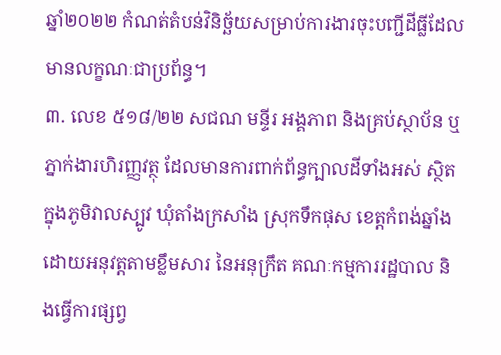ឆ្នាំ២០២២ កំណត់តំបន់វិនិច្ឆ័យសម្រាប់ការងារចុះបញ្ជីដីធ្លីដែលមានលក្ខណៈជាប្រព័ន្ធ។
៣. លេខ ៥១៨/២២ សជណ មន្ទីរ អង្គភាព និងគ្រប់ស្ថាប័ន ឬ ភ្នាក់ងារហិរញ្ញវត្ថុ ដែលមានការពាក់ព័ន្ធក្បាលដីទាំងអស់ ស្ថិតក្នុងភូមិវាលស្បូវ ឃុំតាំងក្រសាំង ស្រុកទឹកផុស ខេត្តកំពង់ឆ្នាំង ដោយអនុវត្តតាមខ្លឹមសារ នៃអនុក្រឹត គណៈកម្មការរដ្ឋបាល និងធ្វើការផ្សព្វ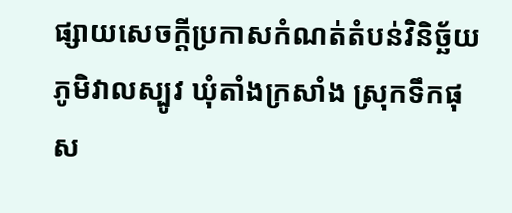ផ្សាយសេចក្តីប្រកាសកំណត់តំបន់វិនិច្ឆ័យភូមិវាលស្បូវ ឃុំតាំងក្រសាំង ស្រុកទឹកផុស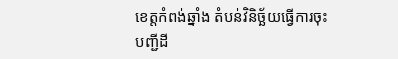ខេត្តកំពង់ឆ្នាំង តំបន់វិនិច្ឆ័យធ្វើការចុះបញ្ជីដី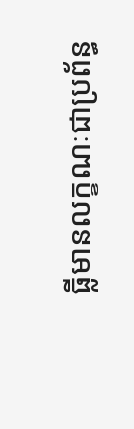ធ្លីមានលក្ខណៈជាប្រព័ន្ធ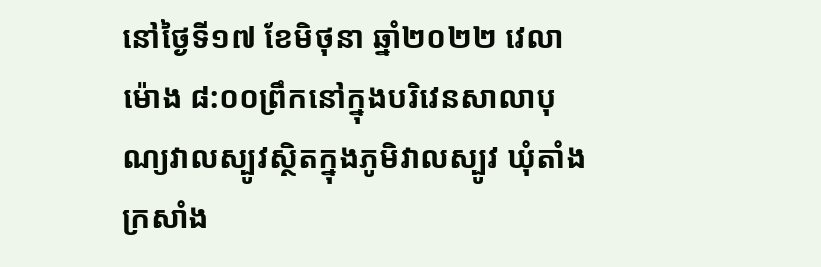នៅថ្ងៃទី១៧ ខែមិថុនា ឆ្នាំ២០២២ វេលាម៉ោង ៨:០០ព្រឹកនៅក្នុងបរិវេនសាលាបុណ្យវាលស្បូវស្ថិតក្នុងភូមិវាលស្បូវ ឃុំតាំងក្រសាំង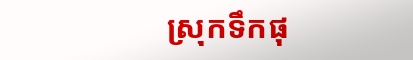ស្រុកទឹកផុ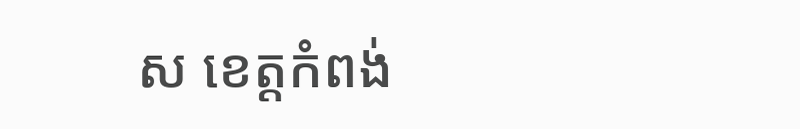ស ខេត្តកំពង់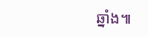ឆ្នាំង៕